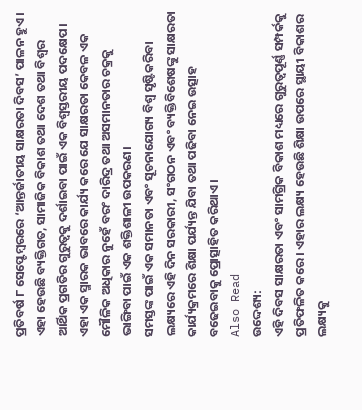ପ୍ରତିବର୍ଷ ୮ ସେପ୍ଟେମ୍ବରରେ ‘ଆନ୍ତର୍ଜାତୀୟ ସାକ୍ଷରତା ଦିବସ’ ପାଳନ ହୁଏ। ଏହା ହେଉଛି ବ୍ୟକ୍ତିଗତ, ସାମାଜିକ ବିକାଶ ତଥା ଦେଶ ତଥା ବିଶ୍ୱର ଆର୍ଥିକ ପ୍ରଗତିର ଗୁରୁତ୍ୱକୁ ଦର୍ଶାଇବା ପାଇଁ ଏକ ବିଶ୍ୱସ୍ତରୀୟ ପଦକ୍ଷେପ। ଏହା ଏକ ସ୍ମାରକ ଭାବରେ କାର୍ଯ୍ୟ କରେ ଯେ ସାକ୍ଷରତା କେବଳ ଏକ ମୌଳିକ ଅଧିକାର ନୁହେଁ ବରଂ ଦାରିଦ୍ର ତଥା ଅସମାନତାର ଚକ୍ରକୁ ଭାଙ୍ଗିବା ପାଇଁ ଏକ ଶକ୍ତିଶାଳୀ ଉପକରଣ।
ସମସ୍ତଙ୍କ ପାଇଁ ଏକ ସମାନତା ଏବଂ ସୂଚନାଯୋଗ୍ୟ ବିଶ୍ୱ ସୃଷ୍ଟିକରିବା ଲକ୍ଷ୍ୟରେ ଏହି ଦିନ ସରକାରୀ, ସଂଗଠନ ଏବଂ ବ୍ୟକ୍ତିବିଶେଷଙ୍କୁ ସାକ୍ଷରତା କାର୍ଯ୍ୟକ୍ରମରେ ଶିକ୍ଷା ପର୍ଯ୍ୟନ୍ତ ଯିବା ତଥା ପଢିବା ନେଇ ଉତ୍ସାହ ବଢେଇବାକୁ ପ୍ରୋତ୍ସାହିତ କରିଥାଏ।
Also Read
ଉଦ୍ଦେଶ୍ୟ:
ଏହି ଦିବସ ସାକ୍ଷରତା ଏବଂ ସାମଗ୍ରିକ ବିକାଶ ମଧ୍ୟରେ ଗୁରୁତ୍ୱପୂର୍ଣ୍ଣ ସମ୍ପର୍କକୁ ପ୍ରତିଫଳିତ କରେ। ଏହାର ଲକ୍ଷ୍ୟ ହେଉଛି ଶିକ୍ଷା ଉପରେ ସ୍ଥାୟୀ ବିକାଶର ଲକ୍ଷ୍ୟକୁ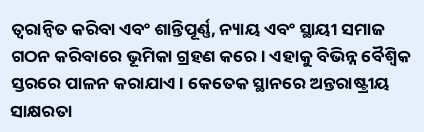ତ୍ୱରାନ୍ୱିତ କରିବା ଏବଂ ଶାନ୍ତିପୂର୍ଣ୍ଣ, ନ୍ୟାୟ ଏବଂ ସ୍ଥାୟୀ ସମାଜ ଗଠନ କରିବାରେ ଭୂମିକା ଗ୍ରହଣ କରେ। ଏହାକୁ ବିଭିନ୍ନ ବୈଶ୍ୱିକ ସ୍ତରରେ ପାଳନ କରାଯାଏ। କେତେକ ସ୍ଥାନରେ ଅନ୍ତରାଷ୍ଟ୍ରୀୟ ସାକ୍ଷରତା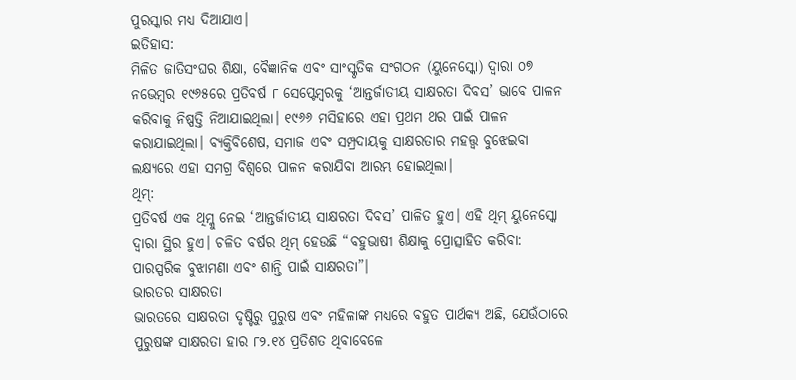ପୁରସ୍କାର ମଧ୍ୟ ଦିଆଯାଏ।
ଇତିହାସ:
ମିଳିତ ଜାତିସଂଘର ଶିକ୍ଷା, ବୈଜ୍ଞାନିକ ଏବଂ ସାଂସ୍କୃତିକ ସଂଗଠନ (ୟୁନେସ୍କୋ) ଦ୍ୱାରା ୦୭ ନଭେମ୍ବର ୧୯୬୫ରେ ପ୍ରତିବର୍ଷ ୮ ସେପ୍ଟେମ୍ବରକୁ ‘ଆନ୍ତର୍ଜାତୀୟ ସାକ୍ଷରତା ଦିବସ’ ଭାବେ ପାଳନ କରିବାକୁ ନିଷ୍ପତ୍ତି ନିଆଯାଇଥିଲା। ୧୯୬୬ ମସିହାରେ ଏହା ପ୍ରଥମ ଥର ପାଇଁ ପାଳନ କରାଯାଇଥିଲା। ବ୍ୟକ୍ତିବିଶେଷ, ସମାଜ ଏବଂ ସମ୍ପ୍ରଦାୟକୁ ସାକ୍ଷରତାର ମହତ୍ତ୍ୱ ବୁଝେଇବା ଲକ୍ଷ୍ୟରେ ଏହା ସମଗ୍ର ବିଶ୍ୱରେ ପାଳନ କରାଯିବା ଆରମ୍ଭ ହୋଇଥିଲା।
ଥିମ୍:
ପ୍ରତିବର୍ଷ ଏକ ଥିମ୍କୁ ନେଇ ‘ଆନ୍ତର୍ଜାତୀୟ ସାକ୍ଷରତା ଦିବସ’ ପାଳିତ ହୁଏ। ଏହି ଥିମ୍ ୟୁନେସ୍କୋ ଦ୍ୱାରା ସ୍ଥିର ହୁଏ। ଚଳିତ ବର୍ଷର ଥିମ୍ ହେଉଛି “ବହୁଭାଷୀ ଶିକ୍ଷାକୁ ପ୍ରୋତ୍ସାହିତ କରିବା: ପାରସ୍ପରିକ ବୁଝାମଣା ଏବଂ ଶାନ୍ତି ପାଇଁ ସାକ୍ଷରତା”।
ଭାରତର ସାକ୍ଷରତା
ଭାରତରେ ସାକ୍ଷରତା ଦୃଷ୍ଟିରୁ ପୁରୁଷ ଏବଂ ମହିଳାଙ୍କ ମଧ୍ୟରେ ବହୁତ ପାର୍ଥକ୍ୟ ଅଛି, ଯେଉଁଠାରେ ପୁରୁଷଙ୍କ ସାକ୍ଷରତା ହାର ୮୨.୧୪ ପ୍ରତିଶତ ଥିବାବେଳେ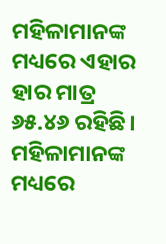ମହିଳାମାନଙ୍କ ମଧ୍ୟରେ ଏହାର ହାର ମାତ୍ର ୬୫.୪୬ ରହିଛି। ମହିଳାମାନଙ୍କ ମଧ୍ୟରେ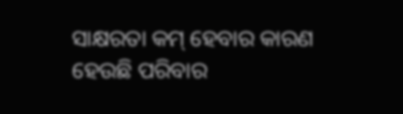ସାକ୍ଷରତା କମ୍ ହେବାର କାରଣ ହେଉଛି ପରିବାର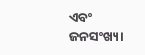ଏବଂ ଜନସଂଖ୍ୟା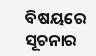ବିଷୟରେ ସୂଚନାର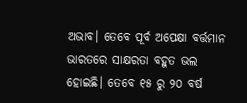ଅଭାବ। ତେବେ ପୂର୍ବ ଅପେକ୍ଷା ବର୍ତ୍ତମାନ ଭାରତରେ ସାକ୍ଷରତା ବହୁତ ଭଲ ହୋଇଛି। ତେବେ ୧୫ ରୁ ୨୦ ବର୍ଷ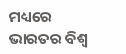ମଧ୍ୟରେ ଭାରତର ବିଶ୍ୱ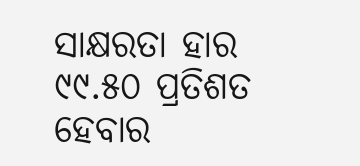ସାକ୍ଷରତା ହାର ୯୯.୫୦ ପ୍ରତିଶତ ହେବାର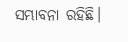ସମ୍ଭାବନା ରହିଛି।